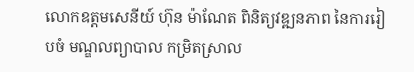លោកឧត្តមសេនីយ៍ ហ៊ុន ម៉ាណែត ពិនិត្យវឌ្ឍនភាព នៃការរៀបចំ មណ្ឌលព្យាបាល កម្រិតស្រាល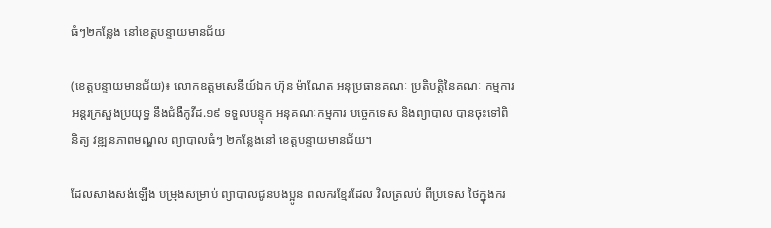ធំៗ២កន្លែង នៅខេត្តបន្ទាយមានជ័យ

(ខេត្តបន្ទាយមានជ័យ)៖ លោកឧត្តមសេនីយ៍ឯក ហ៊ុន ម៉ាណែត អនុប្រធានគណៈ ប្រតិបត្តិនៃគណៈ កម្មការ អន្តរក្រសួងប្រយុទ្ធ នឹងជំងឺកូវីដ.១៩ ទទួលបន្ទុក អនុគណៈកម្មការ បច្ចេកទេស និងព្យាបាល បានចុះទៅពិនិត្យ វឌ្ឍនភាពមណ្ឌល ព្យាបាលធំៗ ២កន្លែងនៅ ខេត្តបន្ទាយមានជ័យ។

ដែលសាងសង់ឡើង បម្រុងសម្រាប់ ព្យាបាលជូនបងប្អូន ពលករខ្មែរដែល វិលត្រលប់ ពីប្រទេស ថៃក្នុងករ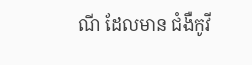ណី ដែលមាន ជំងឺកូវី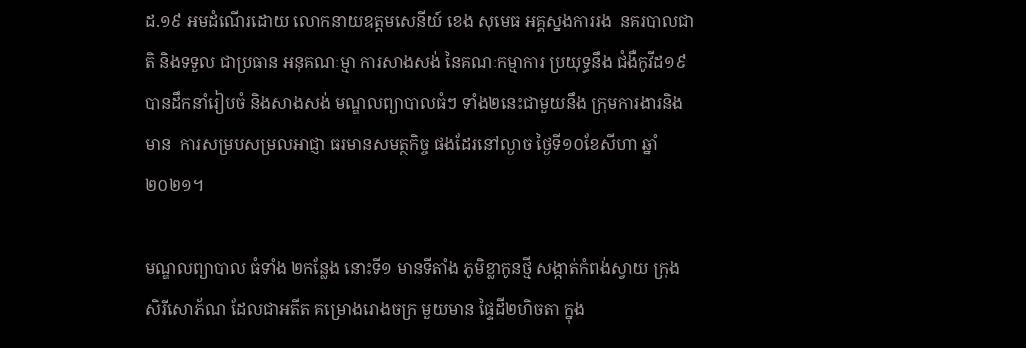ដ.១៩ អមដំណើរដោយ លោកនាយឧត្តមសេនីយ៍ ខេង សុមេធ អគ្គស្នងការរង  នគរបាលជាតិ និងទទួល ជាប្រធាន អនុគណៈម្មា ការសាងសង់ នៃគណៈកម្មាការ ប្រយុទ្ធនឹង ជំងឺកូវីដ១៩ បានដឹកនាំរៀបចំ និងសាងសង់ មណ្ឌលព្យាបាលធំៗ ទាំង២នេះជាមួយនឹង ក្រុមការងារនិងមាន  ការសម្របសម្រលអាជ្ញា ធរមានសមត្ថកិច្ច ផងដែរនៅល្ងាច ថ្ងៃទី១០ខែសីហា ឆ្នាំ២០២១។

មណ្ឌលព្យាបាល ធំទាំង ២កន្លែង នោះទី១ មានទីតាំង ភូមិខ្លាកូនថ្មី សង្កាត់កំពង់ស្វាយ ក្រុងសិរីសោភ័ណ ដែលជាអតីត គម្រោងរោងចក្រ មួយមាន ផ្ទៃដី២ហិចតា ក្នុង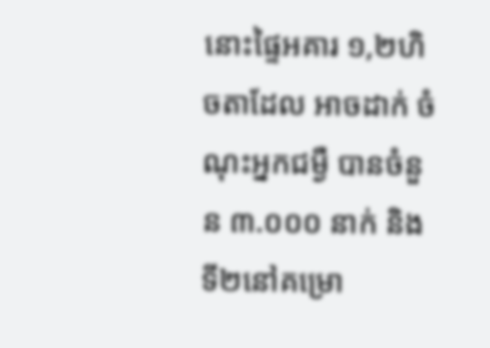នោះផ្ទៃអគារ ១,២ហិចតាដែល អាចដាក់ ចំណុះអ្នកជម្ងឺ បានចំនួន ៣.០០០ នាក់ និង ទី២នៅគម្រោ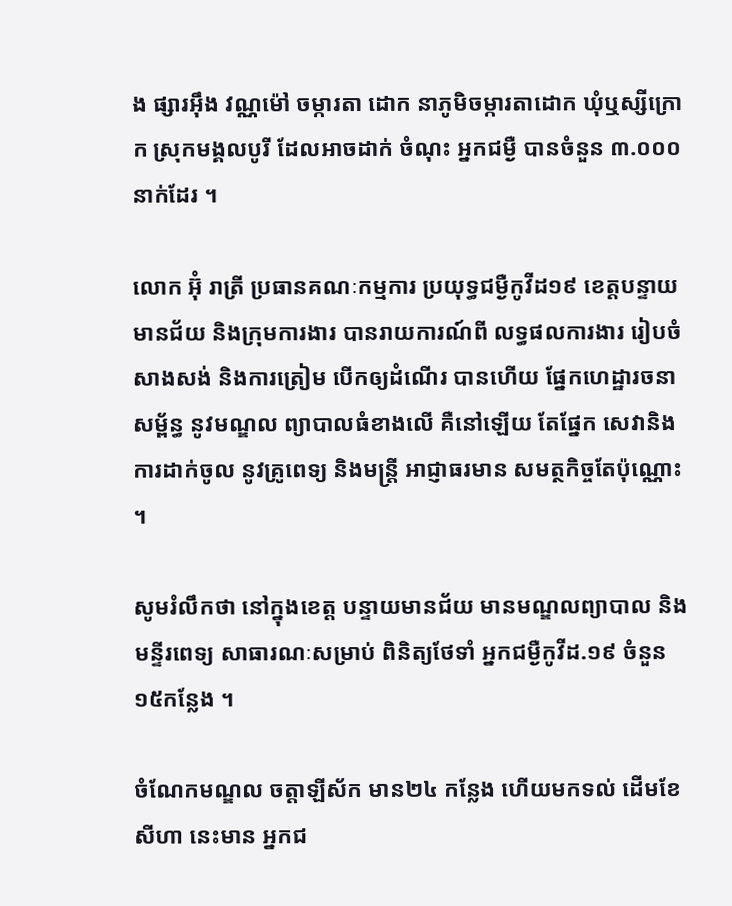ង ផ្សារអ៊ឹង វណ្ណម៉ៅ ចម្ការតា ដោក នាភូមិចម្ការតាដោក ឃុំឬស្សីក្រោក ស្រុកមង្គលបូរី ដែលអាចដាក់ ចំណុះ អ្នកជម្ងឺ បានចំនួន ៣.០០០ នាក់ដែរ ។

លោក អ៊ុំ រាត្រី ប្រធានគណៈកម្មការ ប្រយុទ្ធជម្ងឺកូវីដ១៩ ខេត្តបន្ទាយមានជ័យ និងក្រុមការងារ បានរាយការណ៍ពី លទ្ធផលការងារ រៀបចំសាងសង់ និងការត្រៀម បើកឲ្យដំណើរ បានហើយ ផ្នែកហេដ្ឋារចនាសម្ព័ន្ធ នូវមណ្ឌល ព្យាបាលធំខាងលើ គឺនៅឡើយ តែផ្នែក សេវានិង ការដាក់ចូល នូវគ្រូពេទ្យ និងមន្ត្រី អាជ្ញាធរមាន សមត្ថកិច្ចតែប៉ុណ្ណោះ ។

សូមរំលឹកថា នៅក្នុងខេត្ត បន្ទាយមានជ័យ មានមណ្ឌលព្យាបាល និងមន្ទីរពេទ្យ សាធារណៈសម្រាប់ ពិនិត្យថែទាំ អ្នកជម្ងឺកូវីដ.១៩ ចំនួន១៥កន្លែង ។

ចំណែកមណ្ឌល ចត្តាឡីស័ក មាន២៤ កន្លែង ហើយមកទល់ ដើមខែសីហា នេះមាន អ្នកជ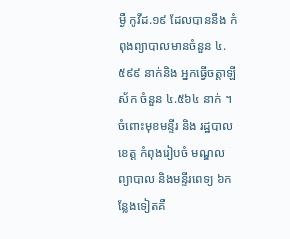ម្ងឺ កូវីដ.១៩ ដែលបាននឹង កំពុងព្យាបាលមានចំនួន ៤.៥៩៩ នាក់និង អ្នកធ្វើចត្តាឡីស័ក ចំនួន ៤.៥៦៤ នាក់ ។ ចំពោះមុខមន្ទីរ និង រដ្ឋបាលខេត្ត កំពុងរៀបចំ មណ្ឌល ព្យាបាល និងមន្ទីរពេទ្យ ៦កន្លែងទៀតគឺ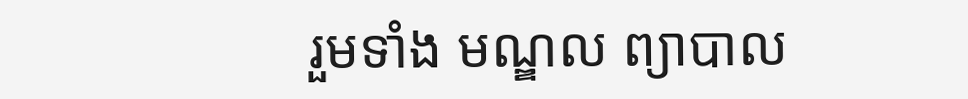រួមទាំង មណ្ឌល ព្យាបាល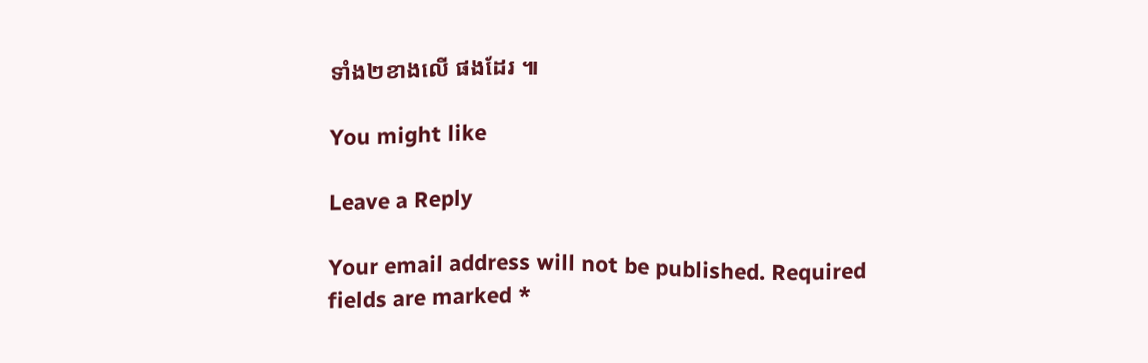ទាំង២ខាងលើ ផងដែរ ៕

You might like

Leave a Reply

Your email address will not be published. Required fields are marked *